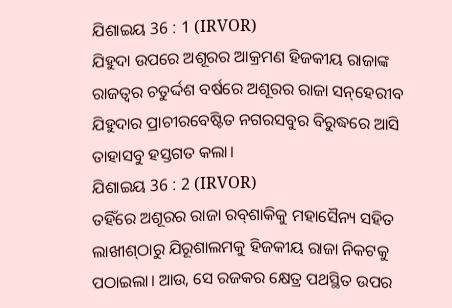ଯିଶାଇୟ 36 : 1 (IRVOR)
ଯିହୁଦା ଉପରେ ଅଶୂରର ଆକ୍ରମଣ ହିଜକୀୟ ରାଜାଙ୍କ ରାଜତ୍ଵର ଚତୁର୍ଦ୍ଦଶ ବର୍ଷରେ ଅଶୂରର ରାଜା ସନ୍‍‌‌ହେରୀବ ଯିହୁଦାର ପ୍ରାଚୀରବେଷ୍ଟିତ ନଗରସବୁର ବିରୁଦ୍ଧରେ ଆସି ତାହାସବୁ ହସ୍ତଗତ କଲା।
ଯିଶାଇୟ 36 : 2 (IRVOR)
ତହିଁରେ ଅଶୂରର ରାଜା ରବ୍‍ଶାକିକୁ ମହାସୈନ୍ୟ ସହିତ ଲାଖୀଶ୍‍ଠାରୁ ଯିରୂଶାଲମକୁ ହିଜକୀୟ ରାଜା ନିକଟକୁ ପଠାଇଲା। ଆଉ, ସେ ରଜକର କ୍ଷେତ୍ର ପଥସ୍ଥିତ ଉପର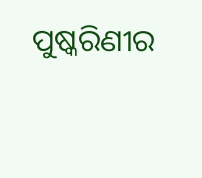ପୁଷ୍କରିଣୀର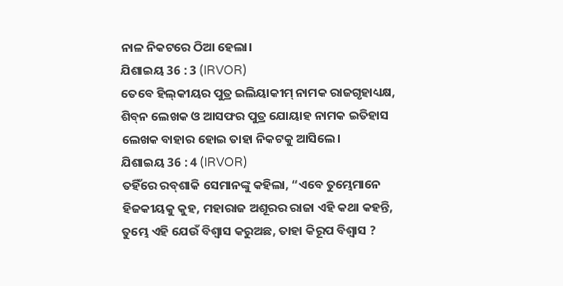ନାଳ ନିକଟରେ ଠିଆ ହେଲା।
ଯିଶାଇୟ 36 : 3 (IRVOR)
ତେବେ ହିଲ୍‍କୀୟର ପୁତ୍ର ଇଲିୟାକୀମ୍‍ ନାମକ ରାଜଗୃହାଧ୍ୟକ୍ଷ, ଶିବ୍‍ନ ଲେଖକ ଓ ଆସଫର ପୁତ୍ର ଯୋୟାହ ନାମକ ଇତିହାସ ଲେଖକ ବାହାର ହୋଇ ତାହା ନିକଟକୁ ଆସିଲେ।
ଯିଶାଇୟ 36 : 4 (IRVOR)
ତହିଁରେ ରବ୍‍ଶାକି ସେମାନଙ୍କୁ କହିଲା, “ଏବେ ତୁମ୍ଭେମାନେ ହିଜକୀୟକୁ କୁହ, ମହାରାଜ ଅଶୂରର ରାଜା ଏହି କଥା କହନ୍ତି, ତୁମ୍ଭେ ଏହି ଯେଉଁ ବିଶ୍ୱାସ କରୁଅଛ, ତାହା କିରୂପ ବିଶ୍ୱାସ ?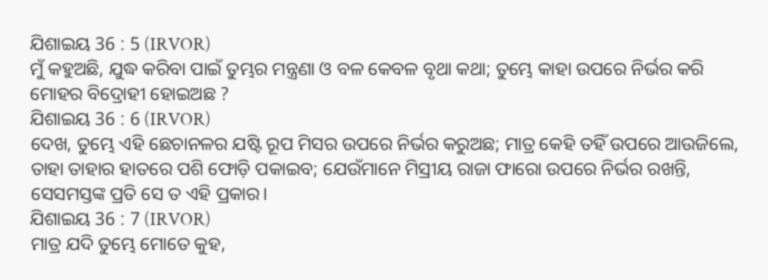ଯିଶାଇୟ 36 : 5 (IRVOR)
ମୁଁ କହୁଅଛି, ଯୁଦ୍ଧ କରିବା ପାଇଁ ତୁମ୍ଭର ମନ୍ତ୍ରଣା ଓ ବଳ କେବଳ ବୃଥା କଥା; ତୁମ୍ଭେ କାହା ଉପରେ ନିର୍ଭର କରି ମୋହର ବିଦ୍ରୋହୀ ହୋଇଅଛ ?
ଯିଶାଇୟ 36 : 6 (IRVOR)
ଦେଖ, ତୁମ୍ଭେ ଏହି ଛେଚାନଳର ଯଷ୍ଟି ରୂପ ମିସର ଉପରେ ନିର୍ଭର କରୁଅଛ; ମାତ୍ର କେହି ତହିଁ ଉପରେ ଆଉଜିଲେ, ତାହା ତାହାର ହାତରେ ପଶି ଫୋଡ଼ି ପକାଇବ; ଯେଉଁମାନେ ମିସ୍ରୀୟ ରାଜା ଫାରୋ ଉପରେ ନିର୍ଭର ରଖନ୍ତି, ସେସମସ୍ତଙ୍କ ପ୍ରତି ସେ ତ ଏହି ପ୍ରକାର।
ଯିଶାଇୟ 36 : 7 (IRVOR)
ମାତ୍ର ଯଦି ତୁମ୍ଭେ ମୋତେ କୁହ,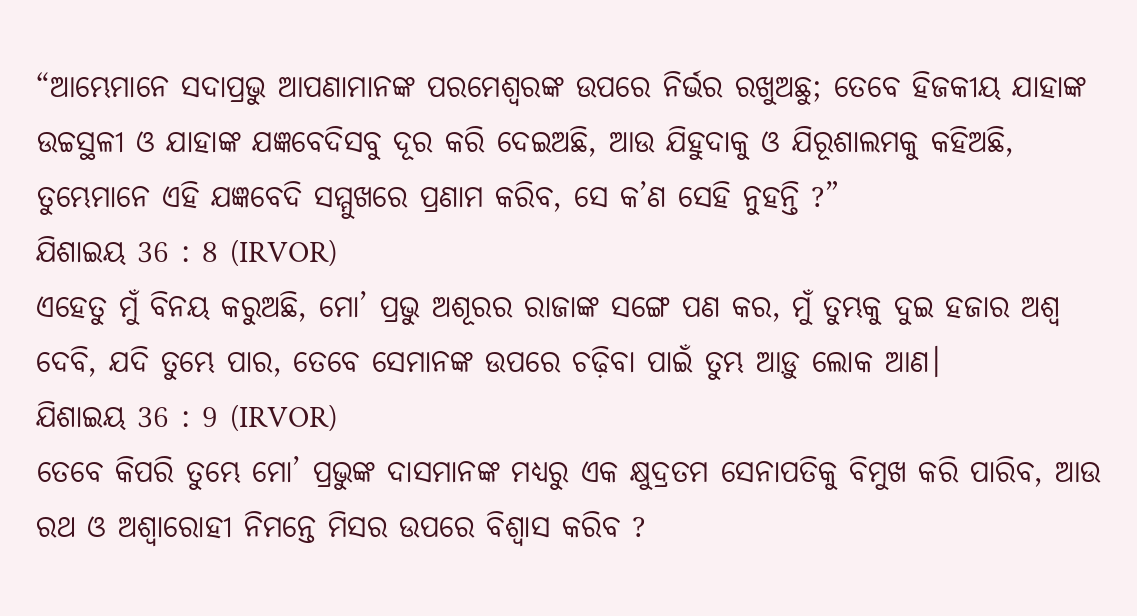“ଆମ୍ଭେମାନେ ସଦାପ୍ରଭୁ ଆପଣାମାନଙ୍କ ପରମେଶ୍ୱରଙ୍କ ଉପରେ ନିର୍ଭର ରଖୁଅଛୁ; ତେବେ ହିଜକୀୟ ଯାହାଙ୍କ ଉଚ୍ଚସ୍ଥଳୀ ଓ ଯାହାଙ୍କ ଯଜ୍ଞବେଦିସବୁ ଦୂର କରି ଦେଇଅଛି, ଆଉ ଯିହୁଦାକୁ ଓ ଯିରୂଶାଲମକୁ କହିଅଛି, ତୁମ୍ଭେମାନେ ଏହି ଯଜ୍ଞବେଦି ସମ୍ମୁଖରେ ପ୍ରଣାମ କରିବ, ସେ କ’ଣ ସେହି ନୁହନ୍ତି ?”
ଯିଶାଇୟ 36 : 8 (IRVOR)
ଏହେତୁ ମୁଁ ବିନୟ କରୁଅଛି, ମୋ’ ପ୍ରଭୁ ଅଶୂରର ରାଜାଙ୍କ ସଙ୍ଗେ ପଣ କର, ମୁଁ ତୁମ୍ଭକୁ ଦୁଇ ହଜାର ଅଶ୍ୱ ଦେବି, ଯଦି ତୁମ୍ଭେ ପାର, ତେବେ ସେମାନଙ୍କ ଉପରେ ଚଢ଼ିବା ପାଇଁ ତୁମ୍ଭ ଆଡ଼ୁ ଲୋକ ଆଣ।
ଯିଶାଇୟ 36 : 9 (IRVOR)
ତେବେ କିପରି ତୁମ୍ଭେ ମୋ’ ପ୍ରଭୁଙ୍କ ଦାସମାନଙ୍କ ମଧ୍ୟରୁ ଏକ କ୍ଷୁଦ୍ରତମ ସେନାପତିକୁ ବିମୁଖ କରି ପାରିବ, ଆଉ ରଥ ଓ ଅଶ୍ୱାରୋହୀ ନିମନ୍ତେ ମିସର ଉପରେ ବିଶ୍ୱାସ କରିବ ?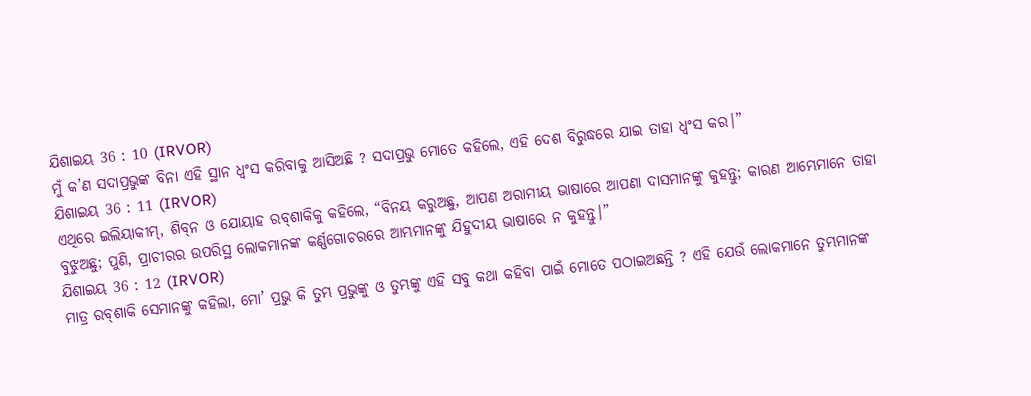ଯିଶାଇୟ 36 : 10 (IRVOR)
ମୁଁ କ’ଣ ସଦାପ୍ରଭୁଙ୍କ ବିନା ଏହି ସ୍ଥାନ ଧ୍ୱଂସ କରିବାକୁ ଆସିଅଛି ? ସଦାପ୍ରଭୁ ମୋତେ କହିଲେ, ଏହି ଦେଶ ବିରୁଦ୍ଧରେ ଯାଇ ତାହା ଧ୍ୱଂସ କର।”
ଯିଶାଇୟ 36 : 11 (IRVOR)
ଏଥିରେ ଇଲିୟାକୀମ୍‍, ଶିବ୍‍ନ ଓ ଯୋୟାହ ରବ୍‍ଶାକିକୁ କହିଲେ, “ବିନୟ କରୁଅଛୁ, ଆପଣ ଅରାମୀୟ ଭାଷାରେ ଆପଣା ଦାସମାନଙ୍କୁ କୁହନ୍ତୁ; କାରଣ ଆମ୍ଭେମାନେ ତାହା ବୁଝୁଅଛୁ; ପୁଣି, ପ୍ରାଚୀରର ଉପରିସ୍ଥ ଲୋକମାନଙ୍କ କର୍ଣ୍ଣଗୋଚରରେ ଆମ୍ଭମାନଙ୍କୁ ଯିହୁଦୀୟ ଭାଷାରେ ନ କୁହନ୍ତୁ।”
ଯିଶାଇୟ 36 : 12 (IRVOR)
ମାତ୍ର ରବ୍‍ଶାକି ସେମାନଙ୍କୁ କହିଲା, ମୋ’ ପ୍ରଭୁ କି ତୁମ୍ଭ ପ୍ରଭୁଙ୍କୁ ଓ ତୁମ୍ଭଙ୍କୁ ଏହି ସବୁ କଥା କହିବା ପାଇଁ ମୋତେ ପଠାଇଅଛନ୍ତି ? ଏହି ଯେଉଁ ଲୋକମାନେ ତୁମ୍ଭମାନଙ୍କ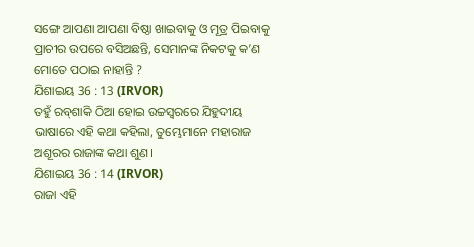ସଙ୍ଗେ ଆପଣା ଆପଣା ବିଷ୍ଠା ଖାଇବାକୁ ଓ ମୂତ୍ର ପିଇବାକୁ ପ୍ରାଚୀର ଉପରେ ବସିଅଛନ୍ତି, ସେମାନଙ୍କ ନିକଟକୁ କ’ଣ ମୋତେ ପଠାଇ ନାହାନ୍ତି ?
ଯିଶାଇୟ 36 : 13 (IRVOR)
ତହୁଁ ରବ୍‍ଶାକି ଠିଆ ହୋଇ ଉଚ୍ଚସ୍ୱରରେ ଯିହୁଦୀୟ ଭାଷାରେ ଏହି କଥା କହିଲା, ତୁମ୍ଭେମାନେ ମହାରାଜ ଅଶୂରର ରାଜାଙ୍କ କଥା ଶୁଣ।
ଯିଶାଇୟ 36 : 14 (IRVOR)
ରାଜା ଏହି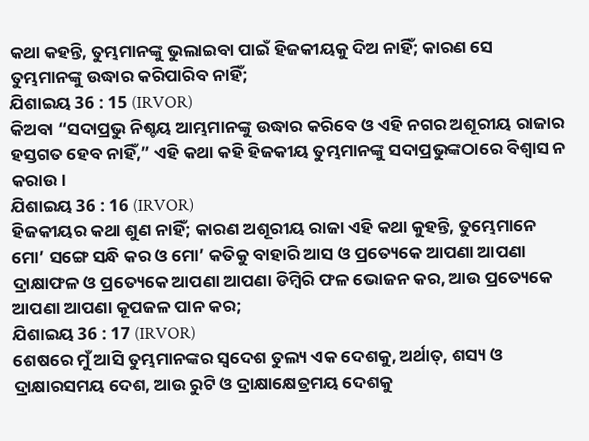କଥା କହନ୍ତି, ତୁମ୍ଭମାନଙ୍କୁ ଭୁଲାଇବା ପାଇଁ ହିଜକୀୟକୁ ଦିଅ ନାହିଁ; କାରଣ ସେ ତୁମ୍ଭମାନଙ୍କୁ ଉଦ୍ଧାର କରିପାରିବ ନାହିଁ;
ଯିଶାଇୟ 36 : 15 (IRVOR)
କିଅବା “ସଦାପ୍ରଭୁ ନିଶ୍ଚୟ ଆମ୍ଭମାନଙ୍କୁ ଉଦ୍ଧାର କରିବେ ଓ ଏହି ନଗର ଅଶୂରୀୟ ରାଜାର ହସ୍ତଗତ ହେବ ନାହିଁ,” ଏହି କଥା କହି ହିଜକୀୟ ତୁମ୍ଭମାନଙ୍କୁ ସଦାପ୍ରଭୁଙ୍କଠାରେ ବିଶ୍ୱାସ ନ କରାଉ।
ଯିଶାଇୟ 36 : 16 (IRVOR)
ହିଜକୀୟର କଥା ଶୁଣ ନାହିଁ; କାରଣ ଅଶୂରୀୟ ରାଜା ଏହି କଥା କୁହନ୍ତି, ତୁମ୍ଭେମାନେ ମୋ’ ସଙ୍ଗେ ସନ୍ଧି କର ଓ ମୋ’ କତିକୁ ବାହାରି ଆସ ଓ ପ୍ରତ୍ୟେକେ ଆପଣା ଆପଣା ଦ୍ରାକ୍ଷାଫଳ ଓ ପ୍ରତ୍ୟେକେ ଆପଣା ଆପଣା ଡିମ୍ବିରି ଫଳ ଭୋଜନ କର, ଆଉ ପ୍ରତ୍ୟେକେ ଆପଣା ଆପଣା କୂପଜଳ ପାନ କର;
ଯିଶାଇୟ 36 : 17 (IRVOR)
ଶେଷରେ ମୁଁ ଆସି ତୁମ୍ଭମାନଙ୍କର ସ୍ୱଦେଶ ତୁଲ୍ୟ ଏକ ଦେଶକୁ, ଅର୍ଥାତ୍‍, ଶସ୍ୟ ଓ ଦ୍ରାକ୍ଷାରସମୟ ଦେଶ, ଆଉ ରୁଟି ଓ ଦ୍ରାକ୍ଷାକ୍ଷେତ୍ରମୟ ଦେଶକୁ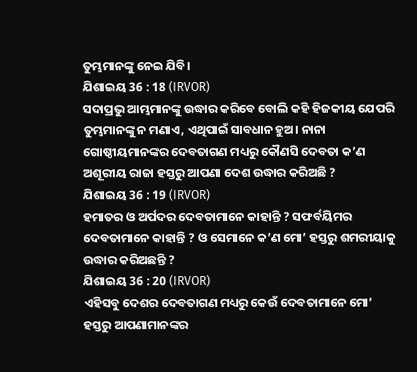ତୁମ୍ଭମାନଙ୍କୁ ନେଇ ଯିବି।
ଯିଶାଇୟ 36 : 18 (IRVOR)
ସଦାପ୍ରଭୁ ଆମ୍ଭମାନଙ୍କୁ ଉଦ୍ଧାର କରିବେ ବୋଲି କହି ହିଜକୀୟ ଯେପରି ତୁମ୍ଭମାନଙ୍କୁ ନ ମଣାଏ, ଏଥିପାଇଁ ସାବଧାନ ହୁଅ। ନାନା ଗୋଷ୍ଠୀୟମାନଙ୍କର ଦେବତାଗଣ ମଧ୍ୟରୁ କୌଣସି ଦେବତା କ’ଣ ଅଶୂରୀୟ ରାଜା ହସ୍ତରୁ ଆପଣା ଦେଶ ଉଦ୍ଧାର କରିଅଛି ?
ଯିଶାଇୟ 36 : 19 (IRVOR)
ହମାତର ଓ ଅର୍ପଦର ଦେବତାମାନେ କାହାନ୍ତି ? ସଫର୍ବୟିମର ଦେବତାମାନେ କାହାନ୍ତି ? ଓ ସେମାନେ କ’ଣ ମୋ’ ହସ୍ତରୁ ଶମରୀୟାକୁ ଉଦ୍ଧାର କରିଅଛନ୍ତି ?
ଯିଶାଇୟ 36 : 20 (IRVOR)
ଏହିସବୁ ଦେଶର ଦେବତାଗଣ ମଧ୍ୟରୁ କେଉଁ ଦେବତାମାନେ ମୋ’ ହସ୍ତରୁ ଆପଣାମାନଙ୍କର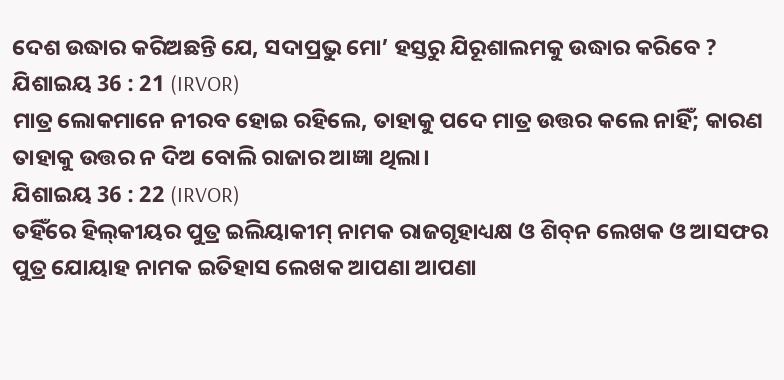ଦେଶ ଉଦ୍ଧାର କରିଅଛନ୍ତି ଯେ, ସଦାପ୍ରଭୁ ମୋ’ ହସ୍ତରୁ ଯିରୂଶାଲମକୁ ଉଦ୍ଧାର କରିବେ ?
ଯିଶାଇୟ 36 : 21 (IRVOR)
ମାତ୍ର ଲୋକମାନେ ନୀରବ ହୋଇ ରହିଲେ, ତାହାକୁ ପଦେ ମାତ୍ର ଉତ୍ତର କଲେ ନାହିଁ; କାରଣ ତାହାକୁ ଉତ୍ତର ନ ଦିଅ ବୋଲି ରାଜାର ଆଜ୍ଞା ଥିଲା।
ଯିଶାଇୟ 36 : 22 (IRVOR)
ତହିଁରେ ହିଲ୍‍କୀୟର ପୁତ୍ର ଇଲିୟାକୀମ୍‍ ନାମକ ରାଜଗୃହାଧ୍ୟକ୍ଷ ଓ ଶିବ୍‍ନ ଲେଖକ ଓ ଆସଫର ପୁତ୍ର ଯୋୟାହ ନାମକ ଇତିହାସ ଲେଖକ ଆପଣା ଆପଣା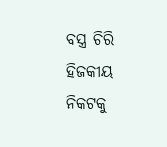ବସ୍ତ୍ର ଚିରି ହିଜକୀୟ ନିକଟକୁ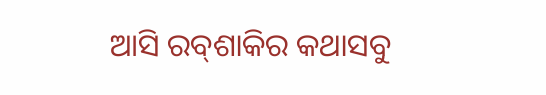ଆସି ରବ୍‍ଶାକିର କଥାସବୁ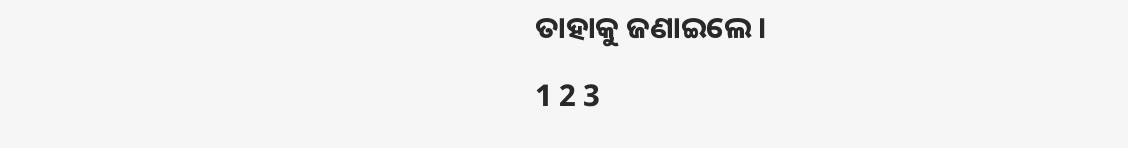ତାହାକୁ ଜଣାଇଲେ।

1 2 3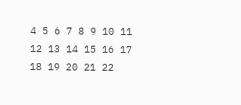4 5 6 7 8 9 10 11 12 13 14 15 16 17 18 19 20 21 22